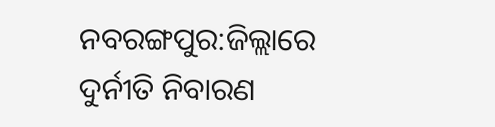ନବରଙ୍ଗପୁର:ଜିଲ୍ଲାରେ ଦୁର୍ନୀତି ନିବାରଣ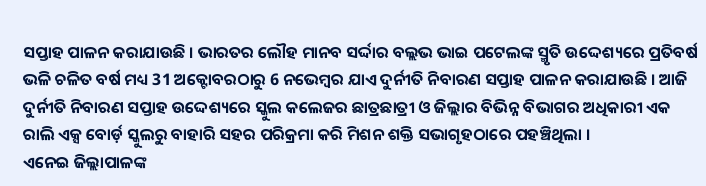ସପ୍ତାହ ପାଳନ କରାଯାଉଛି । ଭାରତର ଲୌହ ମାନବ ସର୍ଦ୍ଦାର ବଲ୍ଲଭ ଭାଇ ପଟେଲଙ୍କ ସ୍ମୃତି ଉଦ୍ଦେଶ୍ୟରେ ପ୍ରତିବର୍ଷ ଭଳି ଚଳିତ ବର୍ଷ ମଧ୍ୟ 31 ଅକ୍ଟୋବରଠାରୁ 6 ନଭେମ୍ବର ଯାଏ ଦୁର୍ନୀତି ନିବାରଣ ସପ୍ତାହ ପାଳନ କରାଯାଉଛି । ଆଜି ଦୁର୍ନୀତି ନିବାରଣ ସପ୍ତାହ ଉଦ୍ଦେଶ୍ୟରେ ସ୍କୁଲ କଲେଜର ଛାତ୍ରଛାତ୍ରୀ ଓ ଜିଲ୍ଲାର ବିଭିନ୍ନ ବିଭାଗର ଅଧିକାରୀ ଏକ ରାଲି ଏକ୍ସ ବୋର୍ଡ଼ ସ୍କୁଲରୁ ବାହାରି ସହର ପରିକ୍ରମା କରି ମିଶନ ଶକ୍ତି ସଭାଗୃହଠାରେ ପହଞ୍ଚିଥିଲା ।
ଏନେଇ ଜିଲ୍ଲାପାଳଙ୍କ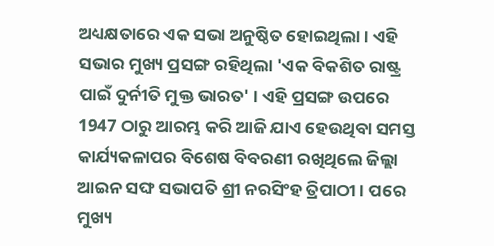ଅଧ୍ୟକ୍ଷତାରେ ଏକ ସଭା ଅନୁଷ୍ଠିତ ହୋଇଥିଲା । ଏହି ସଭାର ମୁଖ୍ୟ ପ୍ରସଙ୍ଗ ରହିଥିଲା 'ଏକ ବିକଶିତ ରାଷ୍ଟ୍ର ପାଇଁ ଦୁର୍ନୀତି ମୁକ୍ତ ଭାରତ' । ଏହି ପ୍ରସଙ୍ଗ ଉପରେ 1947 ଠାରୁ ଆରମ୍ଭ କରି ଆଜି ଯାଏ ହେଉଥିବା ସମସ୍ତ କାର୍ଯ୍ୟକଳାପର ବିଶେଷ ବିବରଣୀ ରଖିଥିଲେ ଜିଲ୍ଲା ଆଇନ ସଙ୍ଘ ସଭାପତି ଶ୍ରୀ ନରସିଂହ ତ୍ରିପାଠୀ । ପରେ ମୁଖ୍ୟ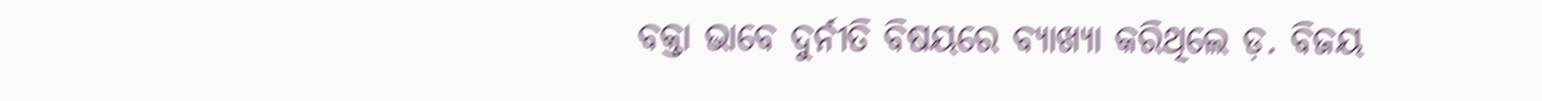ବକ୍ତା ଭାବେ ଦୁର୍ନୀତି ବିଷୟରେ ବ୍ୟାଖ୍ୟା କରିଥିଲେ ଡ଼. ବିଜୟ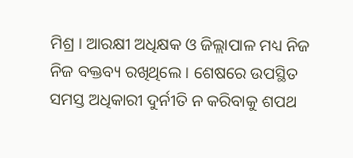ମିଶ୍ର । ଆରକ୍ଷୀ ଅଧିକ୍ଷକ ଓ ଜିଲ୍ଲାପାଳ ମଧ୍ୟ ନିଜ ନିଜ ବକ୍ତବ୍ୟ ରଖିଥିଲେ । ଶେଷରେ ଉପସ୍ଥିତ ସମସ୍ତ ଅଧିକାରୀ ଦୁର୍ନୀତି ନ କରିବାକୁ ଶପଥ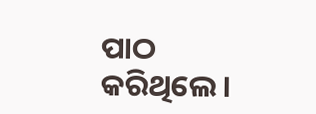ପାଠ କରିଥିଲେ ।